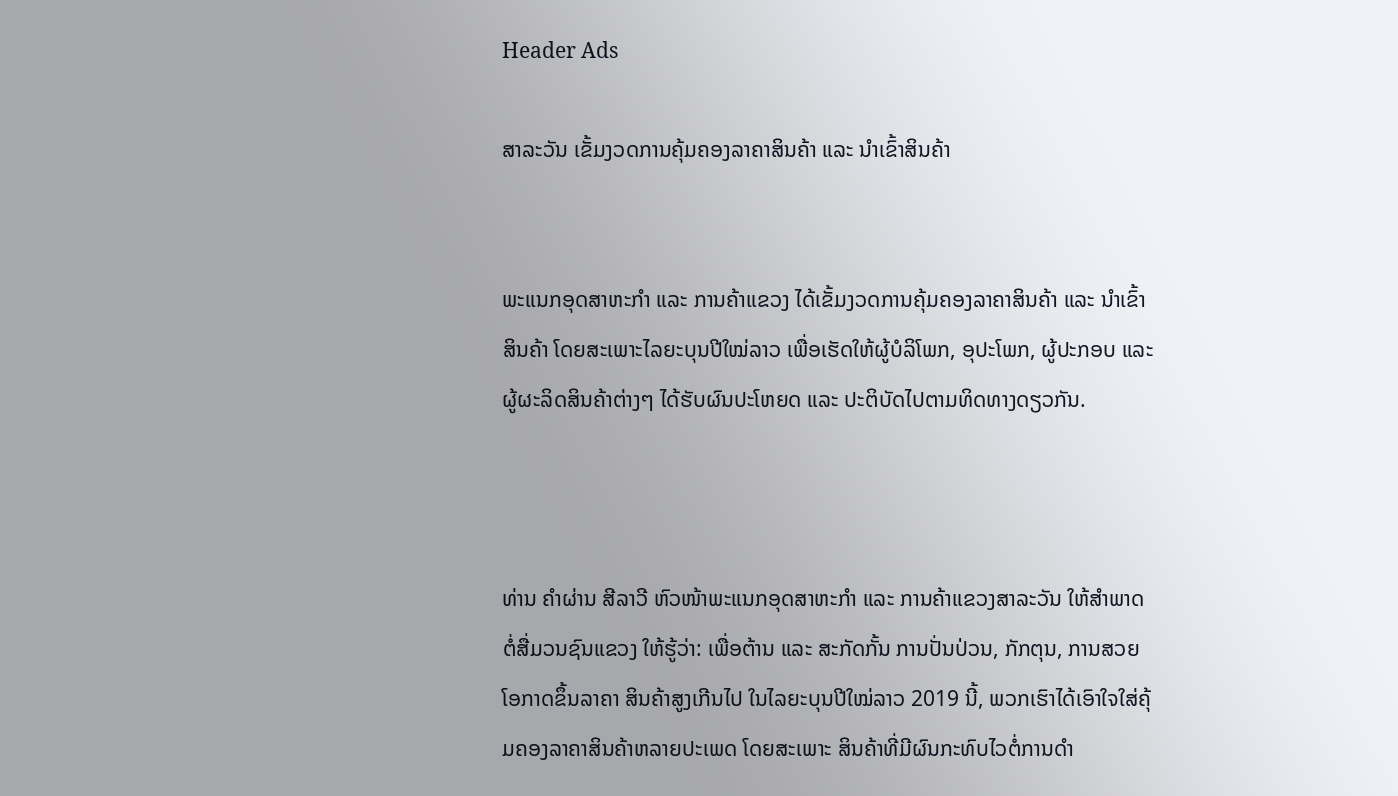Header Ads

ສາລະວັນ ເຂັ້ມງວດການຄຸ້ມຄອງລາຄາສິນຄ້າ ແລະ ນຳເຂົ້າສິນຄ້າ


ພະແນກອຸດສາຫະກຳ ແລະ ການຄ້າແຂວງ ໄດ້ເຂັ້ມງວດການຄຸ້ມຄອງລາຄາສິນຄ້າ ແລະ ນຳເຂົ້າສິນຄ້າ ໂດຍສະເພາະໄລຍະບຸນປີໃໝ່ລາວ ເພື່ອເຮັດໃຫ້ຜູ້ບໍລິໂພກ, ອຸປະໂພກ, ຜູ້ປະກອບ ແລະ ຜູ້ຜະລິດສິນຄ້າຕ່າງໆ ໄດ້ຮັບຜົນປະໂຫຍດ ແລະ ປະຕິບັດໄປຕາມທິດທາງດຽວກັນ.



ທ່ານ ຄຳຜ່ານ ສີລາວີ ຫົວໜ້າພະແນກອຸດສາຫະກຳ ແລະ ການຄ້າແຂວງສາລະວັນ ໃຫ້ສຳພາດຕໍ່ສື່ມວນຊົນແຂວງ ໃຫ້ຮູ້ວ່າ: ເພື່ອຕ້ານ ແລະ ສະກັດກັ້ນ ການປັ່ນປ່ວນ, ກັກຕຸນ, ການສວຍໂອກາດຂຶ້ນລາຄາ ສິນຄ້າສູງເກີນໄປ ໃນໄລຍະບຸນປີໃໝ່ລາວ 2019 ນີ້, ພວກເຮົາໄດ້ເອົາໃຈໃສ່ຄຸ້ມຄອງລາຄາສິນຄ້າຫລາຍປະເພດ ໂດຍສະເພາະ ສິນຄ້າທີ່ມີຜົນກະທົບໄວຕໍ່ການດຳ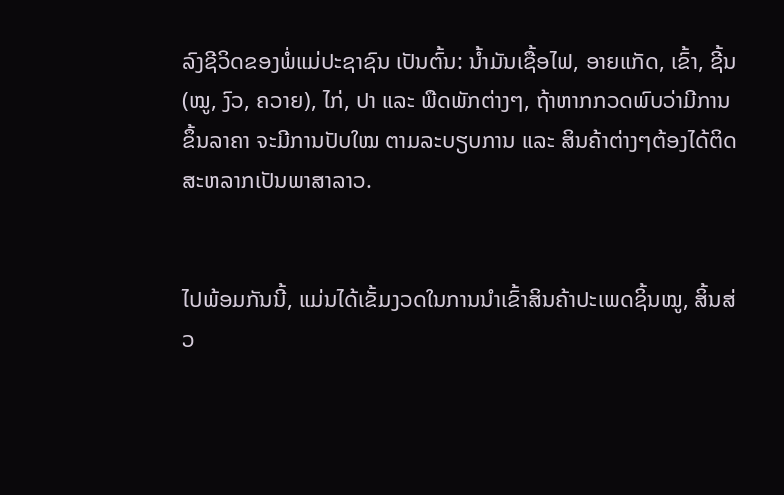ລົງຊີວິດຂອງພໍ່ແມ່ປະຊາຊົນ ເປັນຕົ້ນ: ນໍ້າມັນເຊື້ອໄຟ, ອາຍແກັດ, ເຂົ້າ, ຊີ້ນ (ໝູ, ງົວ, ຄວາຍ), ໄກ່, ປາ ແລະ ພືດພັກຕ່າງໆ, ຖ້າຫາກກວດພົບວ່າມີການຂຶ້ນລາຄາ ຈະມີການປັບໃໝ ຕາມລະບຽບການ ແລະ ສິນຄ້າຕ່າງໆຕ້ອງໄດ້ຕິດສະຫລາກເປັນພາສາລາວ.


ໄປພ້ອມກັນນີ້, ແມ່ນໄດ້ເຂັ້ມງວດໃນການນຳເຂົ້າສິນຄ້າປະເພດຊິ້ນໝູ, ສິ້ນສ່ວ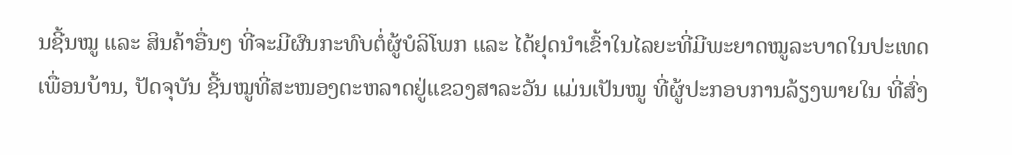ນຊີ້ນໝູ ແລະ ສິນຄ້າອື່ນໆ ທີ່ຈະມີຜົນກະທົບຕໍ່ຜູ້ບໍລິໂພກ ແລະ ໄດ້ຢຸດນຳເຂົ້າໃນໄລຍະທີ່ມີພະຍາດໝູລະບາດໃນປະເທດເພື່ອນບ້ານ, ປັດຈຸບັນ ຊີ້ນໝູທີ່ສະໜອງຕະຫລາດຢູ່ແຂວງສາລະວັນ ແມ່ນເປັນໝູ ທີ່ຜູ້ປະກອບການລ້ຽງພາຍໃນ ທີ່ສົ່ງ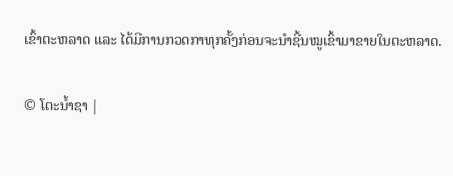ເຂົ້າຕະຫລາດ ແລະ ໄດ້ມີການກວດກາທຸກຄັ້ງກ່ອນຈະນຳຊີ້ນໝູເຂົ້າມາຂາຍໃນຕະຫລາດ.

© ໂຕະນໍ້າຊາ |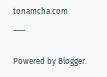tonamcha.com
___

Powered by Blogger.